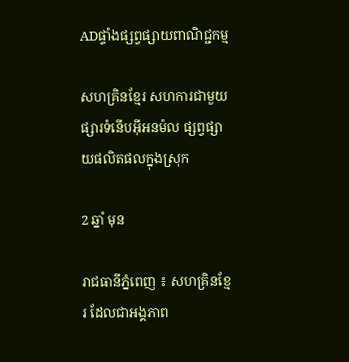ADផ្ទាំងផ្សព្វផ្សាយពាណិជ្ជកម្ម

សហគ្រិនខ្មែរ សហការជាមួយផ្សារទំនើបអុីអនម៉ល ផ្សព្វផ្សាយផលិតផលក្នុងស្រុក

2 ឆ្នាំ មុន

រាជធានីភ្នំពេញ ៖ សហគ្រិនខ្មែរ ដែលជាអង្គភាព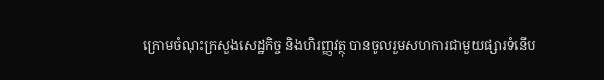ក្រោមចំណុះក្រសួងសេដ្ឋកិច្ច និងហិរញ្ញវត្ថុ បានចូលរួមសហការជាមួយផ្សារទំនើប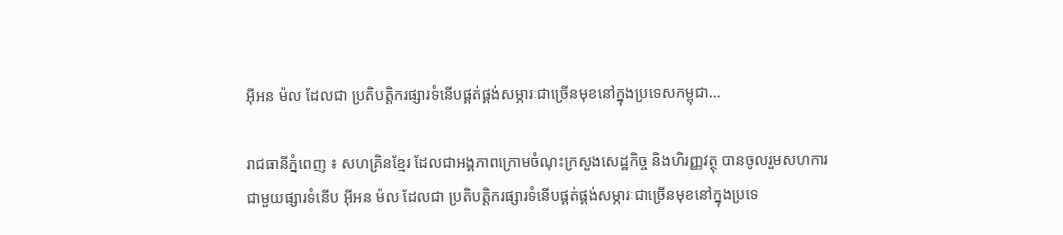អ៊ីអន ម៉ល ដែលជា ប្រតិបត្តិករផ្សារទំនើបផ្គត់ផ្គង់សម្ភារៈជាច្រើនមុខនៅក្នុងប្រទេសកម្ពុជា…

រាជធានីភ្នំពេញ ៖ សហគ្រិនខ្មែរ ដែលជាអង្គភាពក្រោមចំណុះក្រសួងសេដ្ឋកិច្ច និងហិរញ្ញវត្ថុ បានចូលរួមសហការជាមួយផ្សារទំនើប អ៊ីអន ម៉ល ដែលជា ប្រតិបត្តិករផ្សារទំនើបផ្គត់ផ្គង់សម្ភារៈជាច្រើនមុខនៅក្នុងប្រទេ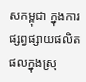សកម្ពុជា ក្នុងការផ្សព្វផ្សាយផលិតផលក្នុងស្រុ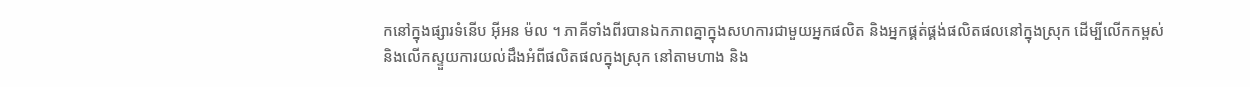កនៅក្នុងផ្សារទំនើប អ៊ីអន ម៉ល ។ ភាគីទាំងពីរបានឯកភាពគ្នាក្នុងសហការជាមួយអ្នកផលិត និងអ្នកផ្គត់ផ្គង់ផលិតផលនៅក្នុងស្រុក ដើម្បីលើកកម្ពស់ និងលើកស្ទួយការយល់ដឹងអំពីផលិតផលក្នុងស្រុក នៅតាមហាង និង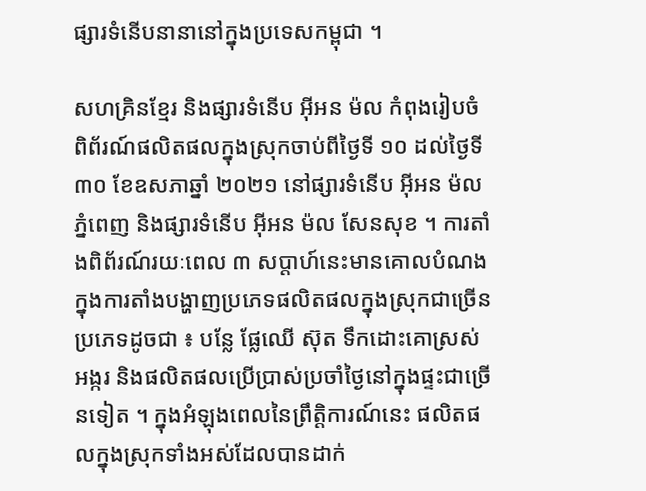ផ្សារទំនើបនានានៅក្នុងប្រទេសកម្ពុជា ។

សហគ្រិនខ្មែរ និងផ្សារទំនើប អ៊ីអន ម៉ល កំពុងរៀបចំពិព័រណ៍ផលិតផលក្នុងស្រុកចាប់ពីថ្ងៃទី ១០ ដល់ថ្ងៃទី ៣០ ខែឧសភាឆ្នាំ ២០២១ នៅផ្សារទំនើប អ៊ីអន ម៉ល ភ្នំពេញ និងផ្សារទំនើប អ៊ីអន ម៉ល សែនសុខ ។ ការតាំងពិព័រណ៍រយៈពេល ៣ សប្តាហ៍នេះមានគោលបំណងក្នុងការតាំងបង្ហាញប្រភេទផលិតផលក្នុងស្រុកជាច្រើនប្រភេទដូចជា ៖ បន្លែ ផ្លែឈើ ស៊ុត ទឹកដោះគោស្រស់ អង្ករ និងផលិតផលប្រើប្រាស់ប្រចាំថ្ងៃនៅក្នុងផ្ទះជាច្រើនទៀត ។ ក្នុងអំឡុងពេលនៃព្រឹត្តិការណ៍នេះ ផលិតផលក្នុងស្រុកទាំងអស់ដែលបានដាក់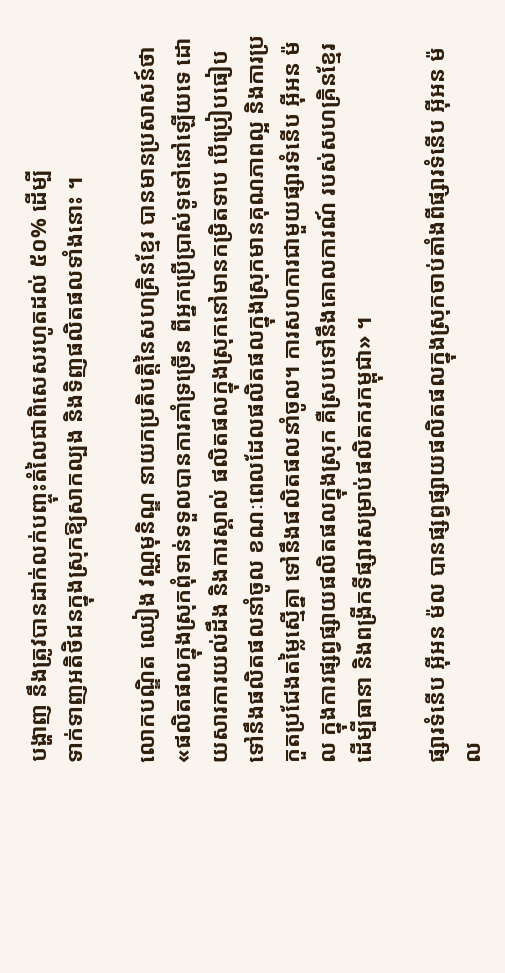បង្ហាញ នឹងត្រូវបានដាក់លក់បញ្ចុះតំលៃជាពិសេសរហូតដល់ ៥០% ដើម្បី
ទាក់ទាញអតិថិជនក្នុងស្រុកឱ្យសាកល្បង និងទិញផលិតផលទាំងនោះ ។

លោកបណ្ឌិត ឈៀង វណ្ណមុនិណ្ឌ នាយកប្រតិបត្ដិនៃសហគ្រិនខ្មែរ បានមានប្រសាសន៍ថា «ផលិតផលក្នុងស្រុកពុំទាន់ទទួលបានការគាំទ្រច្រើន ពីអ្នកប្រើប្រាស់ទូទៅនៅឡើយទេ ដោយសារការយល់ដឹង និងការស្គាល់ ផលិតផលក្នុងស្រុកនៅមានកម្រិតទាប បើប្រៀបធៀបទៅនឹងផលិតផលនាំចូល ខណៈពេលដែលផលិតផលក្នុងស្រុកមានគុណភាពល្អ និងការប្រកួតប្រជែងតម្លៃស្មើគ្នា ទៅនឹងផលិតផលនាំចូល។ ការសហការជាមួយផ្សារទំនើប អ៊ីអន ម៉ល ក្នុងការផ្សព្វផ្សាយផលិតផលក្នុងស្រុក គឺស្របទៅនឹងគោលការណ៍ របស់សហគ្រិនខ្មែរដើម្បីធានា និងពង្រីកទីផ្សារសម្រាប់ផលិតករកម្ពុជា» ។

ផ្សារទំនើប អ៊ីអន ម៉ល បានផ្សព្វផ្សាយផលិតផលក្នុងស្រុកចាប់តាំងពីផ្សារទំនើប អ៊ីអន ម៉ល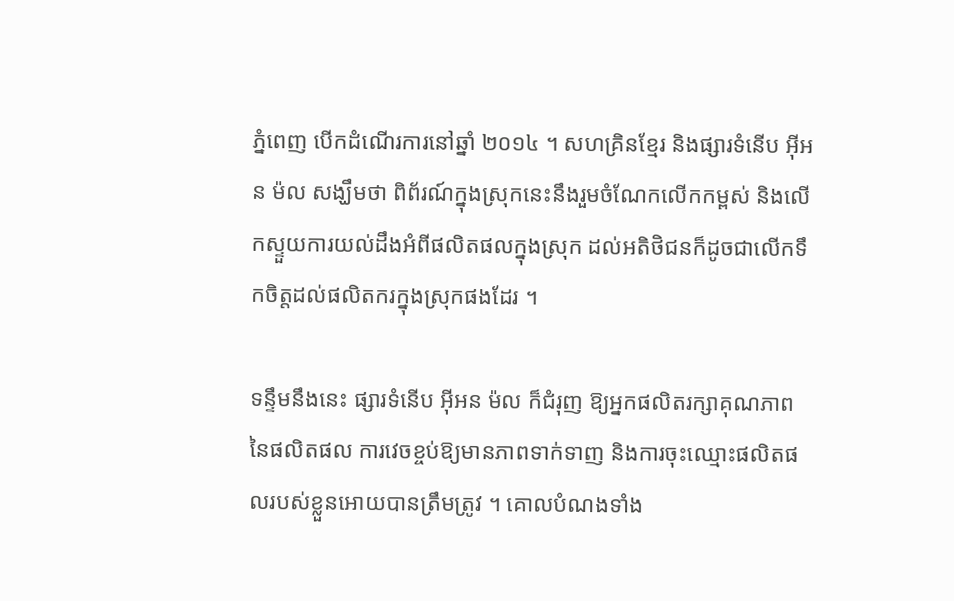ភ្នំពេញ បើកដំណើរការនៅឆ្នាំ ២០១៤ ។ សហគ្រិនខ្មែរ និងផ្សារទំនើប អ៊ីអន ម៉ល សង្ឃឹមថា ពិព័រណ៍ក្នុងស្រុកនេះនឹងរួមចំណែកលើកកម្ពស់ និងលើកស្ទួយការយល់ដឹងអំពីផលិតផលក្នុងស្រុក ដល់អតិថិជនក៏ដូចជាលើកទឹកចិត្តដល់ផលិតករក្នុងស្រុកផងដែរ ។

ទន្ទឹមនឹងនេះ ផ្សារទំនើប អ៊ីអន ម៉ល ក៏ជំរុញ ឱ្យអ្នកផលិតរក្សាគុណភាពនៃផលិតផល ការវេចខ្ចប់ឱ្យមានភាពទាក់ទាញ និងការចុះឈ្មោះផលិតផលរបស់ខ្លួនអោយបានត្រឹមត្រូវ ។ គោលបំណងទាំង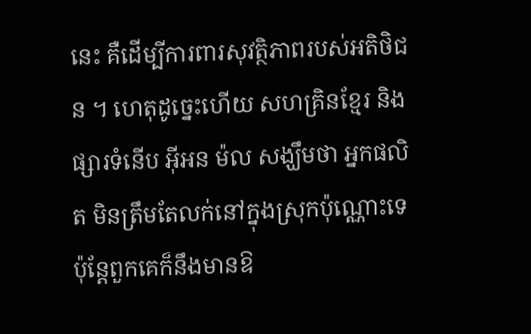នេះ គឺដើម្បីការពារសុវត្ថិភាពរបស់អតិថិជន ។ ហេតុដូច្នេះហើយ សហគ្រិនខ្មែរ និងផ្សារទំនើប អ៊ីអន ម៉ល សង្ឃឹមថា អ្នកផលិត មិនត្រឹមតែលក់នៅក្នុងស្រុកប៉ុណ្ណោះទេ ប៉ុន្តែពួកគេក៏នឹងមានឱ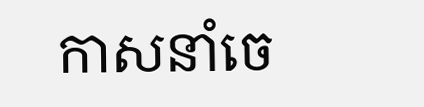កាសនាំចេ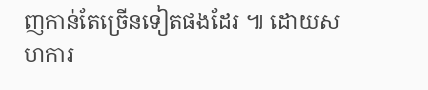ញកាន់តែច្រើនទៀតផងដែរ ៕ ដោយសហការ